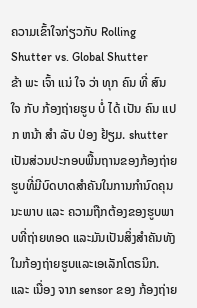ຄວາມເຂົ້າໃຈກ່ຽວກັບ Rolling Shutter vs. Global Shutter
ຂ້າ ພະ ເຈົ້າ ແນ່ ໃຈ ວ່າ ທຸກ ຄົນ ທີ່ ສົນ ໃຈ ກັບ ກ້ອງຖ່າຍຮູບ ບໍ່ ໄດ້ ເປັນ ຄົນ ແປກ ຫນ້າ ສໍາ ລັບ ປ່ອງ ຢ້ຽມ. shutter ເປັນສ່ວນປະກອບພື້ນຖານຂອງກ້ອງຖ່າຍຮູບທີ່ມີບົດບາດສໍາຄັນໃນການກໍານົດຄຸນນະພາບ ແລະ ຄວາມຖືກຕ້ອງຂອງຮູບພາບທີ່ຖ່າຍທອດ ແລະມັນເປັນສິ່ງສໍາຄັນທັງໃນກ້ອງຖ່າຍຮູບແລະເອເລັກໂຕຣນິກ.
ແລະ ເນື່ອງ ຈາກ sensor ຂອງ ກ້ອງຖ່າຍ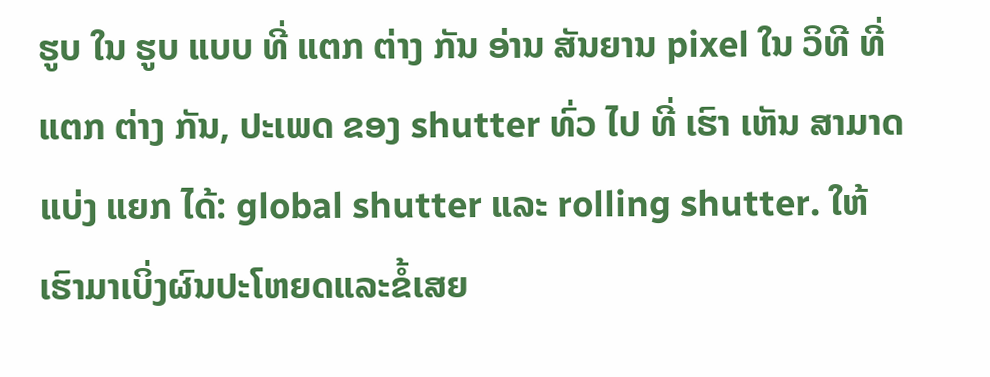ຮູບ ໃນ ຮູບ ແບບ ທີ່ ແຕກ ຕ່າງ ກັນ ອ່ານ ສັນຍານ pixel ໃນ ວິທີ ທີ່ ແຕກ ຕ່າງ ກັນ, ປະເພດ ຂອງ shutter ທົ່ວ ໄປ ທີ່ ເຮົາ ເຫັນ ສາມາດ ແບ່ງ ແຍກ ໄດ້: global shutter ແລະ rolling shutter. ໃຫ້ເຮົາມາເບິ່ງຜົນປະໂຫຍດແລະຂໍ້ເສຍ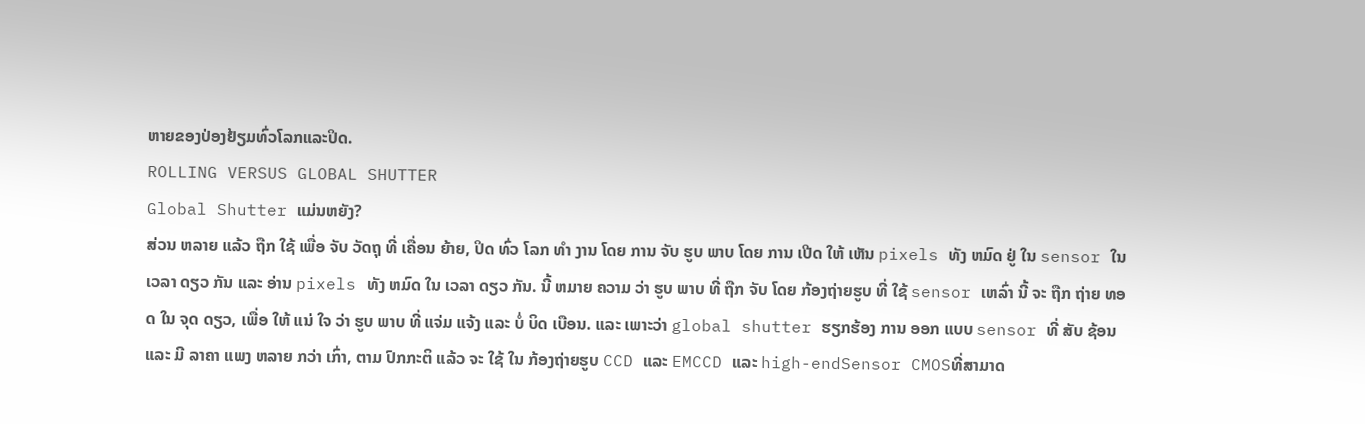ຫາຍຂອງປ່ອງຢ້ຽມທົ່ວໂລກແລະປິດ.
ROLLING VERSUS GLOBAL SHUTTER
Global Shutter ແມ່ນຫຍັງ?
ສ່ວນ ຫລາຍ ແລ້ວ ຖືກ ໃຊ້ ເພື່ອ ຈັບ ວັດຖຸ ທີ່ ເຄື່ອນ ຍ້າຍ, ປິດ ທົ່ວ ໂລກ ທໍາ ງານ ໂດຍ ການ ຈັບ ຮູບ ພາບ ໂດຍ ການ ເປີດ ໃຫ້ ເຫັນ pixels ທັງ ຫມົດ ຢູ່ ໃນ sensor ໃນ ເວລາ ດຽວ ກັນ ແລະ ອ່ານ pixels ທັງ ຫມົດ ໃນ ເວລາ ດຽວ ກັນ. ນີ້ ຫມາຍ ຄວາມ ວ່າ ຮູບ ພາບ ທີ່ ຖືກ ຈັບ ໂດຍ ກ້ອງຖ່າຍຮູບ ທີ່ ໃຊ້ sensor ເຫລົ່າ ນີ້ ຈະ ຖືກ ຖ່າຍ ທອດ ໃນ ຈຸດ ດຽວ, ເພື່ອ ໃຫ້ ແນ່ ໃຈ ວ່າ ຮູບ ພາບ ທີ່ ແຈ່ມ ແຈ້ງ ແລະ ບໍ່ ບິດ ເບືອນ. ແລະ ເພາະວ່າ global shutter ຮຽກຮ້ອງ ການ ອອກ ແບບ sensor ທີ່ ສັບ ຊ້ອນ ແລະ ມີ ລາຄາ ແພງ ຫລາຍ ກວ່າ ເກົ່າ, ຕາມ ປົກກະຕິ ແລ້ວ ຈະ ໃຊ້ ໃນ ກ້ອງຖ່າຍຮູບ CCD ແລະ EMCCD ແລະ high-endSensor CMOSທີ່ສາມາດ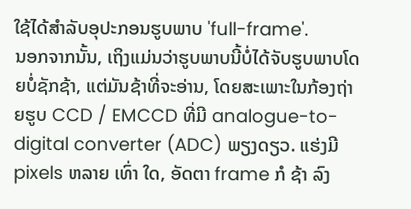ໃຊ້ໄດ້ສໍາລັບອຸປະກອນຮູບພາບ 'full-frame'.
ນອກຈາກນັ້ນ, ເຖິງແມ່ນວ່າຮູບພາບນີ້ບໍ່ໄດ້ຈັບຮູບພາບໂດຍບໍ່ຊັກຊ້າ, ແຕ່ມັນຊ້າທີ່ຈະອ່ານ, ໂດຍສະເພາະໃນກ້ອງຖ່າຍຮູບ CCD / EMCCD ທີ່ມີ analogue-to-digital converter (ADC) ພຽງດຽວ. ແຮ່ງມີ pixels ຫລາຍ ເທົ່າ ໃດ, ອັດຕາ frame ກໍ ຊ້າ ລົງ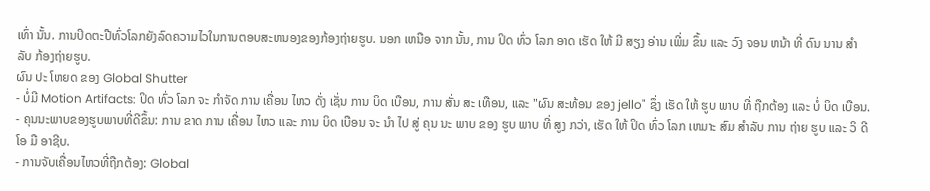ເທົ່າ ນັ້ນ. ການປິດຕະປືທົ່ວໂລກຍັງລົດຄວາມໄວໃນການຕອບສະຫນອງຂອງກ້ອງຖ່າຍຮູບ. ນອກ ເຫນືອ ຈາກ ນັ້ນ, ການ ປິດ ທົ່ວ ໂລກ ອາດ ເຮັດ ໃຫ້ ມີ ສຽງ ອ່ານ ເພີ່ມ ຂຶ້ນ ແລະ ວົງ ຈອນ ຫນ້າ ທີ່ ດົນ ນານ ສໍາລັບ ກ້ອງຖ່າຍຮູບ.
ຜົນ ປະ ໂຫຍດ ຂອງ Global Shutter
- ບໍ່ມີ Motion Artifacts: ປິດ ທົ່ວ ໂລກ ຈະ ກໍາຈັດ ການ ເຄື່ອນ ໄຫວ ດັ່ງ ເຊັ່ນ ການ ບິດ ເບືອນ, ການ ສັ່ນ ສະ ເທືອນ, ແລະ "ຜົນ ສະທ້ອນ ຂອງ jello" ຊຶ່ງ ເຮັດ ໃຫ້ ຮູບ ພາບ ທີ່ ຖືກຕ້ອງ ແລະ ບໍ່ ບິດ ເບືອນ.
- ຄຸນນະພາບຂອງຮູບພາບທີ່ດີຂຶ້ນ: ການ ຂາດ ການ ເຄື່ອນ ໄຫວ ແລະ ການ ບິດ ເບືອນ ຈະ ນໍາ ໄປ ສູ່ ຄຸນ ນະ ພາບ ຂອງ ຮູບ ພາບ ທີ່ ສູງ ກວ່າ, ເຮັດ ໃຫ້ ປິດ ທົ່ວ ໂລກ ເຫມາະ ສົມ ສໍາລັບ ການ ຖ່າຍ ຮູບ ແລະ ວິ ດີ ໂອ ມື ອາຊີບ.
- ການຈັບເຄື່ອນໄຫວທີ່ຖືກຕ້ອງ: Global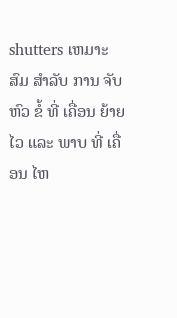shutters ເຫມາະ ສົມ ສໍາລັບ ການ ຈັບ ຫົວ ຂໍ້ ທີ່ ເຄື່ອນ ຍ້າຍ ໄວ ແລະ ພາບ ທີ່ ເຄື່ອນ ໄຫ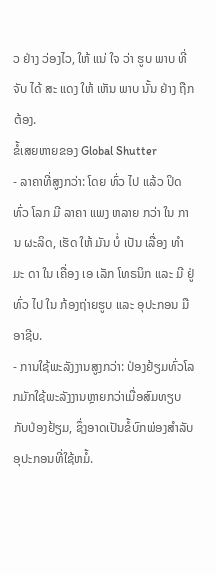ວ ຢ່າງ ວ່ອງໄວ, ໃຫ້ ແນ່ ໃຈ ວ່າ ຮູບ ພາບ ທີ່ ຈັບ ໄດ້ ສະ ແດງ ໃຫ້ ເຫັນ ພາບ ນັ້ນ ຢ່າງ ຖືກຕ້ອງ.
ຂໍ້ເສຍຫາຍຂອງ Global Shutter
- ລາຄາທີ່ສູງກວ່າ: ໂດຍ ທົ່ວ ໄປ ແລ້ວ ປິດ ທົ່ວ ໂລກ ມີ ລາຄາ ແພງ ຫລາຍ ກວ່າ ໃນ ການ ຜະລິດ, ເຮັດ ໃຫ້ ມັນ ບໍ່ ເປັນ ເລື່ອງ ທໍາ ມະ ດາ ໃນ ເຄື່ອງ ເອ ເລັກ ໂທຣນິກ ແລະ ມີ ຢູ່ ທົ່ວ ໄປ ໃນ ກ້ອງຖ່າຍຮູບ ແລະ ອຸປະກອນ ມື ອາຊີບ.
- ການໃຊ້ພະລັງງານສູງກວ່າ: ປ່ອງຢ້ຽມທົ່ວໂລກມັກໃຊ້ພະລັງງານຫຼາຍກວ່າເມື່ອສົມທຽບກັບປ່ອງຢ້ຽມ, ຊຶ່ງອາດເປັນຂໍ້ບົກພ່ອງສໍາລັບອຸປະກອນທີ່ໃຊ້ຫມໍ້.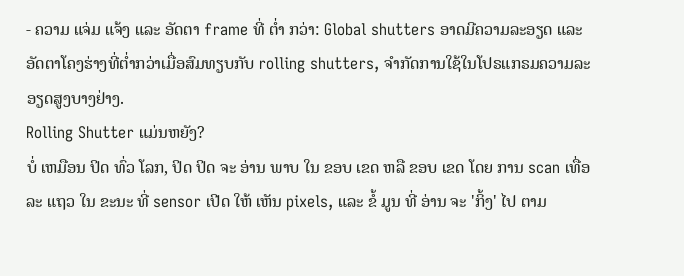- ຄວາມ ແຈ່ມ ແຈ້ງ ແລະ ອັດຕາ frame ທີ່ ຕ່ຳ ກວ່າ: Global shutters ອາດມີຄວາມລະອຽດ ແລະ ອັດຕາໂຄງຮ່າງທີ່ຕ່ຳກວ່າເມື່ອສົມທຽບກັບ rolling shutters, ຈໍາກັດການໃຊ້ໃນໂປຣແກຣມຄວາມລະອຽດສູງບາງຢ່າງ.
Rolling Shutter ແມ່ນຫຍັງ?
ບໍ່ ເຫມືອນ ປິດ ທົ່ວ ໂລກ, ປິດ ປິດ ຈະ ອ່ານ ພາບ ໃນ ຂອບ ເຂດ ຫລື ຂອບ ເຂດ ໂດຍ ການ scan ເທື່ອ ລະ ແຖວ ໃນ ຂະນະ ທີ່ sensor ເປີດ ໃຫ້ ເຫັນ pixels, ແລະ ຂໍ້ ມູນ ທີ່ ອ່ານ ຈະ 'ກິ້ງ' ໄປ ຕາມ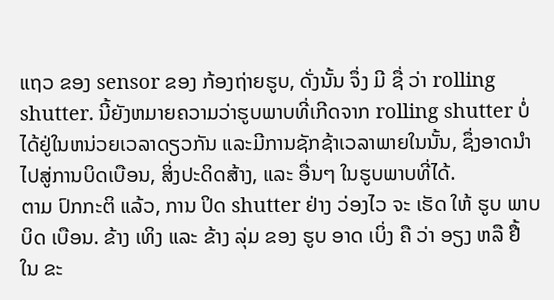ແຖວ ຂອງ sensor ຂອງ ກ້ອງຖ່າຍຮູບ, ດັ່ງນັ້ນ ຈຶ່ງ ມີ ຊື່ ວ່າ rolling shutter. ນີ້ຍັງຫມາຍຄວາມວ່າຮູບພາບທີ່ເກີດຈາກ rolling shutter ບໍ່ໄດ້ຢູ່ໃນຫນ່ວຍເວລາດຽວກັນ ແລະມີການຊັກຊ້າເວລາພາຍໃນນັ້ນ, ຊຶ່ງອາດນໍາໄປສູ່ການບິດເບືອນ, ສິ່ງປະດິດສ້າງ, ແລະ ອື່ນໆ ໃນຮູບພາບທີ່ໄດ້.
ຕາມ ປົກກະຕິ ແລ້ວ, ການ ປິດ shutter ຢ່າງ ວ່ອງໄວ ຈະ ເຮັດ ໃຫ້ ຮູບ ພາບ ບິດ ເບືອນ. ຂ້າງ ເທິງ ແລະ ຂ້າງ ລຸ່ມ ຂອງ ຮູບ ອາດ ເບິ່ງ ຄື ວ່າ ອຽງ ຫລື ຢື້ ໃນ ຂະ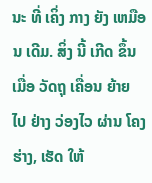ນະ ທີ່ ເຄິ່ງ ກາງ ຍັງ ເຫມືອນ ເດີມ. ສິ່ງ ນີ້ ເກີດ ຂຶ້ນ ເມື່ອ ວັດຖຸ ເຄື່ອນ ຍ້າຍ ໄປ ຢ່າງ ວ່ອງໄວ ຜ່ານ ໂຄງ ຮ່າງ, ເຮັດ ໃຫ້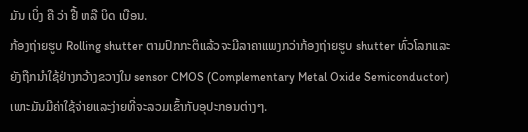ມັນ ເບິ່ງ ຄື ວ່າ ຢື້ ຫລື ບິດ ເບືອນ.
ກ້ອງຖ່າຍຮູບ Rolling shutter ຕາມປົກກະຕິແລ້ວຈະມີລາຄາແພງກວ່າກ້ອງຖ່າຍຮູບ shutter ທົ່ວໂລກແລະຍັງຖືກນໍາໃຊ້ຢ່າງກວ້າງຂວາງໃນ sensor CMOS (Complementary Metal Oxide Semiconductor) ເພາະມັນມີຄ່າໃຊ້ຈ່າຍແລະງ່າຍທີ່ຈະລວມເຂົ້າກັບອຸປະກອນຕ່າງໆ.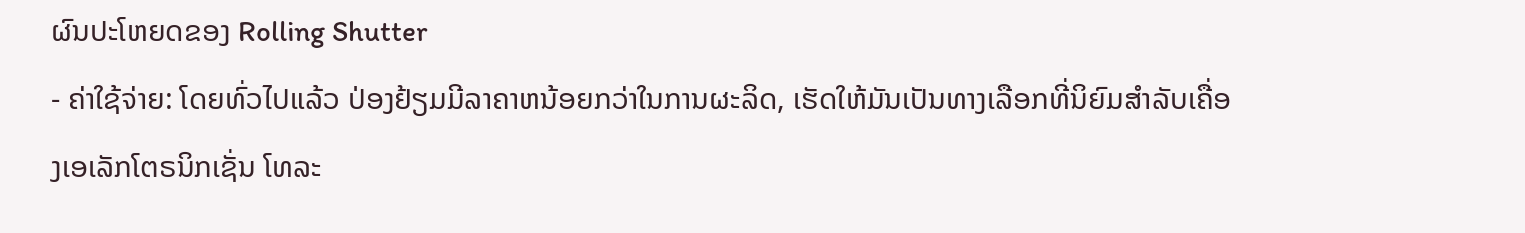ຜົນປະໂຫຍດຂອງ Rolling Shutter
- ຄ່າໃຊ້ຈ່າຍ: ໂດຍທົ່ວໄປແລ້ວ ປ່ອງຢ້ຽມມີລາຄາຫນ້ອຍກວ່າໃນການຜະລິດ, ເຮັດໃຫ້ມັນເປັນທາງເລືອກທີ່ນິຍົມສໍາລັບເຄື່ອງເອເລັກໂຕຣນິກເຊັ່ນ ໂທລະ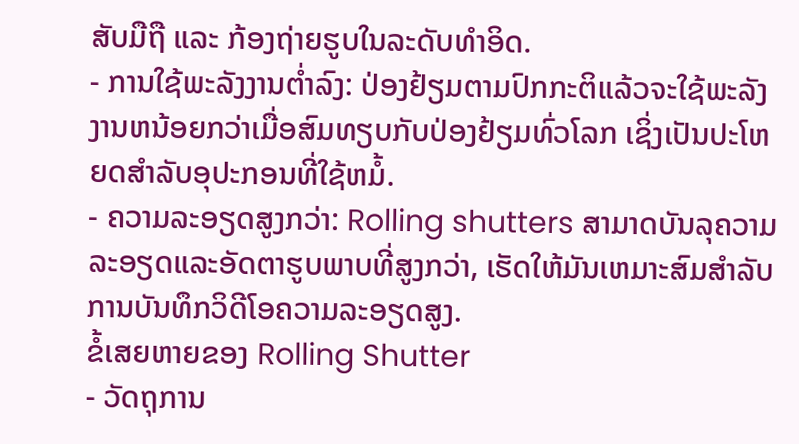ສັບມືຖື ແລະ ກ້ອງຖ່າຍຮູບໃນລະດັບທໍາອິດ.
- ການໃຊ້ພະລັງງານຕ່ຳລົງ: ປ່ອງຢ້ຽມຕາມປົກກະຕິແລ້ວຈະໃຊ້ພະລັງງານຫນ້ອຍກວ່າເມື່ອສົມທຽບກັບປ່ອງຢ້ຽມທົ່ວໂລກ ເຊິ່ງເປັນປະໂຫຍດສໍາລັບອຸປະກອນທີ່ໃຊ້ຫມໍ້.
- ຄວາມລະອຽດສູງກວ່າ: Rolling shutters ສາມາດບັນລຸຄວາມລະອຽດແລະອັດຕາຮູບພາບທີ່ສູງກວ່າ, ເຮັດໃຫ້ມັນເຫມາະສົມສໍາລັບການບັນທຶກວິດີໂອຄວາມລະອຽດສູງ.
ຂໍ້ເສຍຫາຍຂອງ Rolling Shutter
- ວັດຖຸການ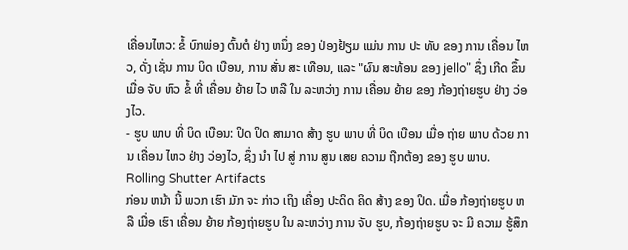ເຄື່ອນໄຫວ: ຂໍ້ ບົກພ່ອງ ຕົ້ນຕໍ ຢ່າງ ຫນຶ່ງ ຂອງ ປ່ອງຢ້ຽມ ແມ່ນ ການ ປະ ທັບ ຂອງ ການ ເຄື່ອນ ໄຫວ, ດັ່ງ ເຊັ່ນ ການ ບິດ ເບືອນ, ການ ສັ່ນ ສະ ເທືອນ, ແລະ "ຜົນ ສະທ້ອນ ຂອງ jello" ຊຶ່ງ ເກີດ ຂຶ້ນ ເມື່ອ ຈັບ ຫົວ ຂໍ້ ທີ່ ເຄື່ອນ ຍ້າຍ ໄວ ຫລື ໃນ ລະຫວ່າງ ການ ເຄື່ອນ ຍ້າຍ ຂອງ ກ້ອງຖ່າຍຮູບ ຢ່າງ ວ່ອງໄວ.
- ຮູບ ພາບ ທີ່ ບິດ ເບືອນ: ປິດ ປິດ ສາມາດ ສ້າງ ຮູບ ພາບ ທີ່ ບິດ ເບືອນ ເມື່ອ ຖ່າຍ ພາບ ດ້ວຍ ການ ເຄື່ອນ ໄຫວ ຢ່າງ ວ່ອງໄວ, ຊຶ່ງ ນໍາ ໄປ ສູ່ ການ ສູນ ເສຍ ຄວາມ ຖືກຕ້ອງ ຂອງ ຮູບ ພາບ.
Rolling Shutter Artifacts
ກ່ອນ ຫນ້າ ນີ້ ພວກ ເຮົາ ມັກ ຈະ ກ່າວ ເຖິງ ເຄື່ອງ ປະດິດ ຄິດ ສ້າງ ຂອງ ປິດ. ເມື່ອ ກ້ອງຖ່າຍຮູບ ຫລື ເມື່ອ ເຮົາ ເຄື່ອນ ຍ້າຍ ກ້ອງຖ່າຍຮູບ ໃນ ລະຫວ່າງ ການ ຈັບ ຮູບ, ກ້ອງຖ່າຍຮູບ ຈະ ມີ ຄວາມ ຮູ້ສຶກ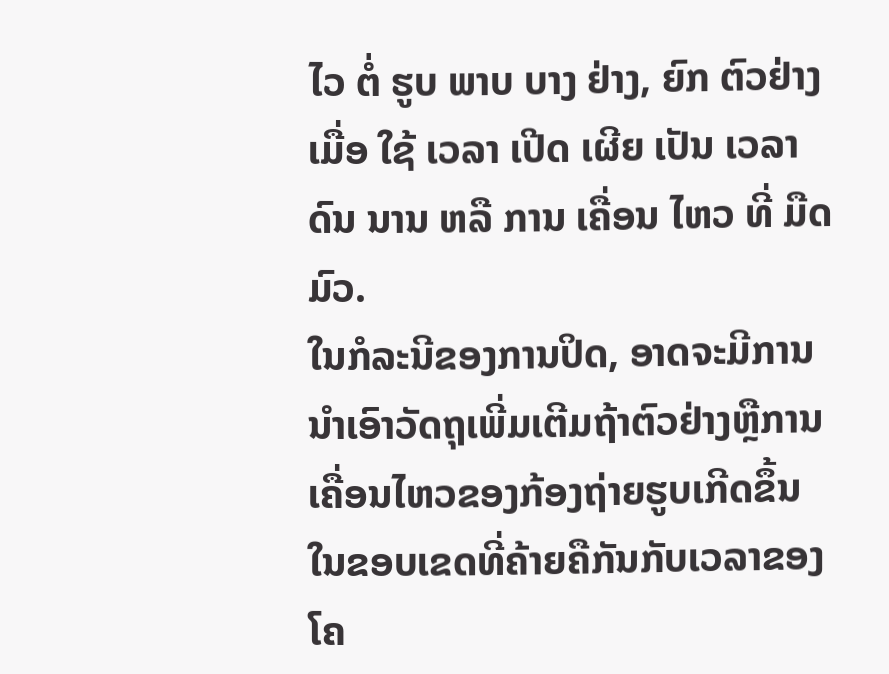ໄວ ຕໍ່ ຮູບ ພາບ ບາງ ຢ່າງ, ຍົກ ຕົວຢ່າງ ເມື່ອ ໃຊ້ ເວລາ ເປີດ ເຜີຍ ເປັນ ເວລາ ດົນ ນານ ຫລື ການ ເຄື່ອນ ໄຫວ ທີ່ ມືດ ມົວ.
ໃນກໍລະນີຂອງການປິດ, ອາດຈະມີການນໍາເອົາວັດຖຸເພີ່ມເຕີມຖ້າຕົວຢ່າງຫຼືການເຄື່ອນໄຫວຂອງກ້ອງຖ່າຍຮູບເກີດຂຶ້ນໃນຂອບເຂດທີ່ຄ້າຍຄືກັນກັບເວລາຂອງໂຄ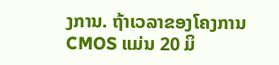ງການ. ຖ້າເວລາຂອງໂຄງການ CMOS ແມ່ນ 20 ມິ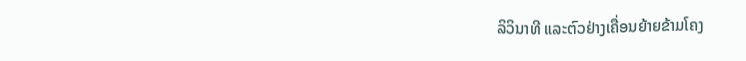ລິວິນາທີ ແລະຕົວຢ່າງເຄື່ອນຍ້າຍຂ້າມໂຄງ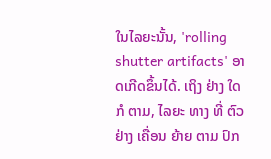ໃນໄລຍະນັ້ນ, 'rolling shutter artifacts' ອາດເກີດຂຶ້ນໄດ້. ເຖິງ ຢ່າງ ໃດ ກໍ ຕາມ, ໄລຍະ ທາງ ທີ່ ຕົວຢ່າງ ເຄື່ອນ ຍ້າຍ ຕາມ ປົກ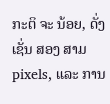ກະຕິ ຈະ ນ້ອຍ, ດັ່ງ ເຊັ່ນ ສອງ ສາມ pixels, ແລະ ການ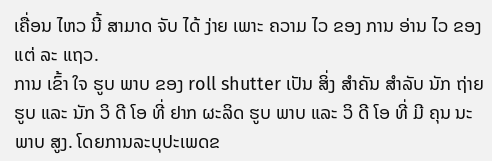ເຄື່ອນ ໄຫວ ນີ້ ສາມາດ ຈັບ ໄດ້ ງ່າຍ ເພາະ ຄວາມ ໄວ ຂອງ ການ ອ່ານ ໄວ ຂອງ ແຕ່ ລະ ແຖວ.
ການ ເຂົ້າ ໃຈ ຮູບ ພາບ ຂອງ roll shutter ເປັນ ສິ່ງ ສໍາຄັນ ສໍາລັບ ນັກ ຖ່າຍຮູບ ແລະ ນັກ ວິ ດີ ໂອ ທີ່ ຢາກ ຜະລິດ ຮູບ ພາບ ແລະ ວິ ດີ ໂອ ທີ່ ມີ ຄຸນ ນະ ພາບ ສູງ. ໂດຍການລະບຸປະເພດຂ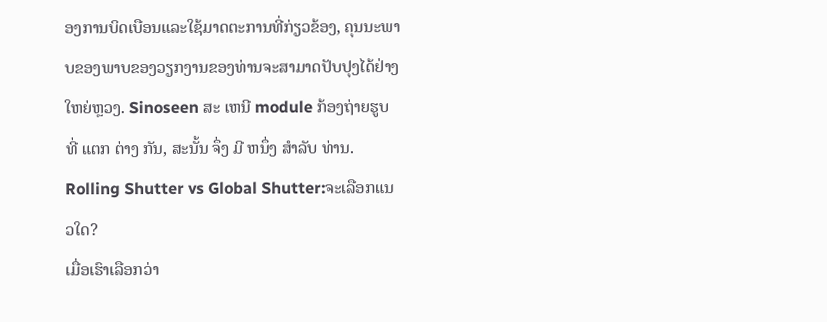ອງການບິດເບືອນແລະໃຊ້ມາດຕະການທີ່ກ່ຽວຂ້ອງ, ຄຸນນະພາບຂອງພາບຂອງວຽກງານຂອງທ່ານຈະສາມາດປັບປຸງໄດ້ຢ່າງໃຫຍ່ຫຼວງ. Sinoseen ສະ ເຫນີ module ກ້ອງຖ່າຍຮູບ ທີ່ ແຕກ ຕ່າງ ກັນ, ສະນັ້ນ ຈຶ່ງ ມີ ຫນຶ່ງ ສໍາລັບ ທ່ານ.
Rolling Shutter vs Global Shutter:ຈະເລືອກແນວໃດ?
ເມື່ອເຮົາເລືອກວ່າ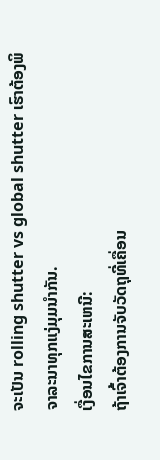ຈະເປັນ rolling shutter vs global shutter ເຮົາຕ້ອງພິຈາລະນາທຸກແງ່ມຸມນໍາກັນ.
ເງື່ອນໄຂການສະເຫນີ:
ຖ້າເຈົ້າຕ້ອງການຈັບວັດຖຸທີ່ເຄື່ອນ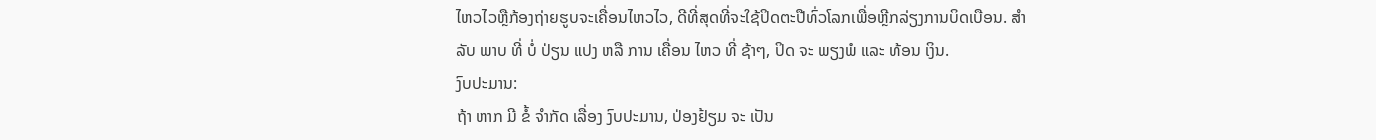ໄຫວໄວຫຼືກ້ອງຖ່າຍຮູບຈະເຄື່ອນໄຫວໄວ, ດີທີ່ສຸດທີ່ຈະໃຊ້ປິດຕະປືທົ່ວໂລກເພື່ອຫຼີກລ່ຽງການບິດເບືອນ. ສໍາລັບ ພາບ ທີ່ ບໍ່ ປ່ຽນ ແປງ ຫລື ການ ເຄື່ອນ ໄຫວ ທີ່ ຊ້າໆ, ປິດ ຈະ ພຽງພໍ ແລະ ທ້ອນ ເງິນ.
ງົບປະມານ:
ຖ້າ ຫາກ ມີ ຂໍ້ ຈໍາກັດ ເລື່ອງ ງົບປະມານ, ປ່ອງຢ້ຽມ ຈະ ເປັນ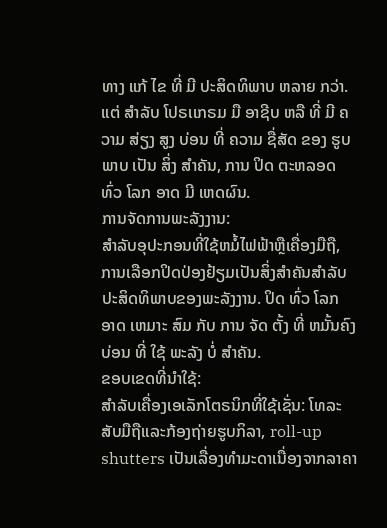ທາງ ແກ້ ໄຂ ທີ່ ມີ ປະສິດທິພາບ ຫລາຍ ກວ່າ. ແຕ່ ສໍາລັບ ໂປຣເເກຣມ ມື ອາຊີບ ຫລື ທີ່ ມີ ຄວາມ ສ່ຽງ ສູງ ບ່ອນ ທີ່ ຄວາມ ຊື່ສັດ ຂອງ ຮູບ ພາບ ເປັນ ສິ່ງ ສໍາຄັນ, ການ ປິດ ຕະຫລອດ ທົ່ວ ໂລກ ອາດ ມີ ເຫດຜົນ.
ການຈັດການພະລັງງານ:
ສໍາລັບອຸປະກອນທີ່ໃຊ້ຫມໍ້ໄຟຟ້າຫຼືເຄື່ອງມືຖື, ການເລືອກປິດປ່ອງຢ້ຽມເປັນສິ່ງສໍາຄັນສໍາລັບປະສິດທິພາບຂອງພະລັງງານ. ປິດ ທົ່ວ ໂລກ ອາດ ເຫມາະ ສົມ ກັບ ການ ຈັດ ຕັ້ງ ທີ່ ຫມັ້ນຄົງ ບ່ອນ ທີ່ ໃຊ້ ພະລັງ ບໍ່ ສໍາຄັນ.
ຂອບເຂດທີ່ນໍາໃຊ້:
ສໍາລັບເຄື່ອງເອເລັກໂຕຣນິກທີ່ໃຊ້ເຊັ່ນ: ໂທລະສັບມືຖືແລະກ້ອງຖ່າຍຮູບກິລາ, roll-up shutters ເປັນເລື່ອງທໍາມະດາເນື່ອງຈາກລາຄາ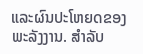ແລະຜົນປະໂຫຍດຂອງພະລັງງານ. ສໍາລັບ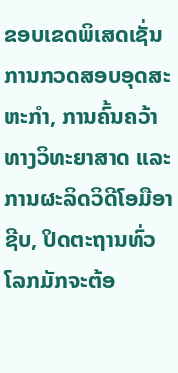ຂອບເຂດພິເສດເຊັ່ນ ການກວດສອບອຸດສະຫະກໍາ, ການຄົ້ນຄວ້າທາງວິທະຍາສາດ ແລະ ການຜະລິດວິດີໂອມືອາຊີບ, ປິດຕະຖານທົ່ວໂລກມັກຈະຕ້ອ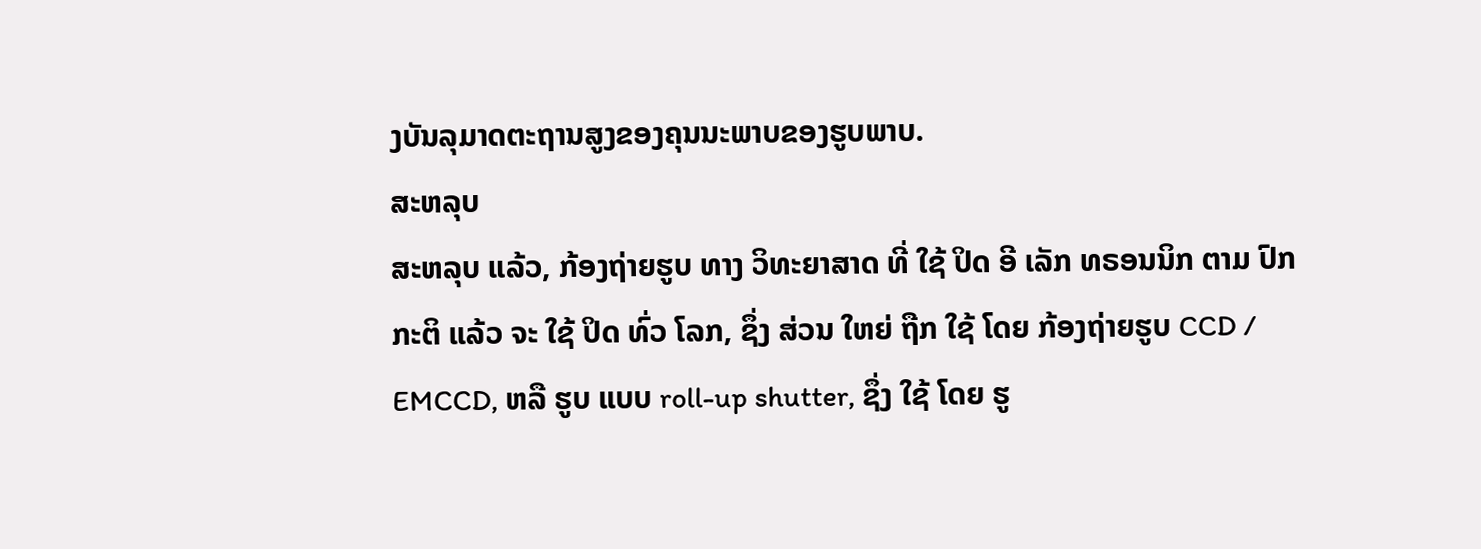ງບັນລຸມາດຕະຖານສູງຂອງຄຸນນະພາບຂອງຮູບພາບ.
ສະຫລຸບ
ສະຫລຸບ ແລ້ວ, ກ້ອງຖ່າຍຮູບ ທາງ ວິທະຍາສາດ ທີ່ ໃຊ້ ປິດ ອີ ເລັກ ທຣອນນິກ ຕາມ ປົກກະຕິ ແລ້ວ ຈະ ໃຊ້ ປິດ ທົ່ວ ໂລກ, ຊຶ່ງ ສ່ວນ ໃຫຍ່ ຖືກ ໃຊ້ ໂດຍ ກ້ອງຖ່າຍຮູບ CCD / EMCCD, ຫລື ຮູບ ແບບ roll-up shutter, ຊຶ່ງ ໃຊ້ ໂດຍ ຮູ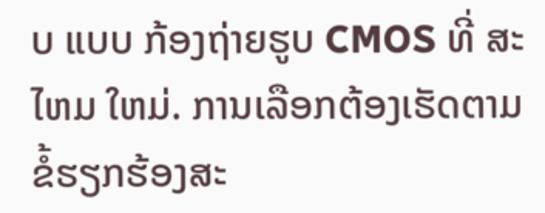ບ ແບບ ກ້ອງຖ່າຍຮູບ CMOS ທີ່ ສະ ໄຫມ ໃຫມ່. ການເລືອກຕ້ອງເຮັດຕາມຂໍ້ຮຽກຮ້ອງສະ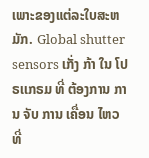ເພາະຂອງແຕ່ລະໃບສະຫມັກ. Global shutter sensors ເກັ່ງ ກ້າ ໃນ ໂປຣເເກຣມ ທີ່ ຕ້ອງການ ການ ຈັບ ການ ເຄື່ອນ ໄຫວ ທີ່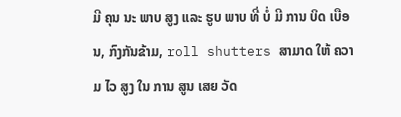ມີ ຄຸນ ນະ ພາບ ສູງ ແລະ ຮູບ ພາບ ທີ່ ບໍ່ ມີ ການ ບິດ ເບືອນ, ກົງກັນຂ້າມ, roll shutters ສາມາດ ໃຫ້ ຄວາມ ໄວ ສູງ ໃນ ການ ສູນ ເສຍ ວັດ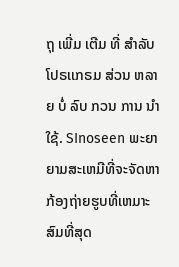ຖຸ ເພີ່ມ ເຕີມ ທີ່ ສໍາລັບ ໂປຣເເກຣມ ສ່ວນ ຫລາຍ ບໍ່ ລົບ ກວນ ການ ນໍາໃຊ້. SInoseen ພະຍາຍາມສະເຫມີທີ່ຈະຈັດຫາກ້ອງຖ່າຍຮູບທີ່ເຫມາະສົມທີ່ສຸດ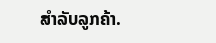ສໍາລັບລູກຄ້າ.